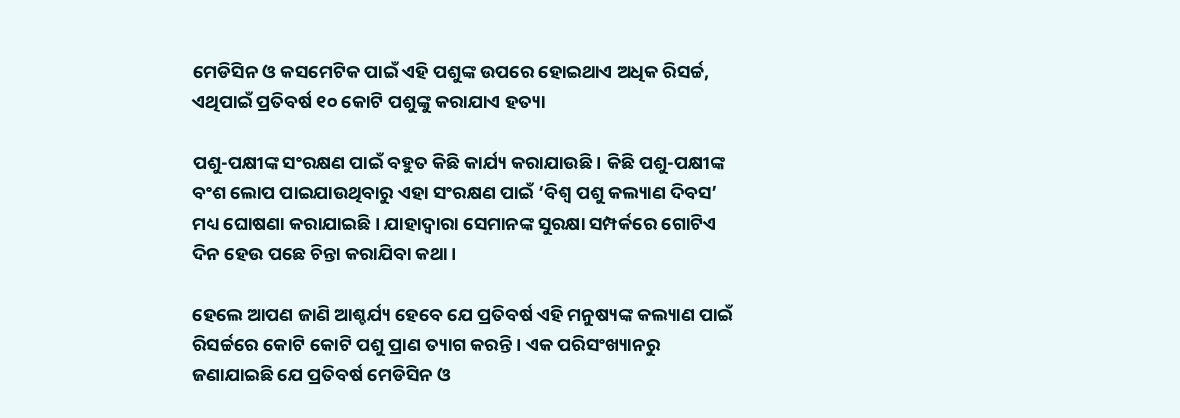ମେଡିସିନ ଓ କସମେଟିକ ପାଇଁ ଏହି ପଶୁଙ୍କ ଉପରେ ହୋଇଥାଏ ଅଧିକ ରିସର୍ଚ୍ଚ, ଏଥିପାଇଁ ପ୍ରତିବର୍ଷ ୧୦ କୋଟି ପଶୁଙ୍କୁ କରାଯାଏ ହତ୍ୟା

ପଶୁ-ପକ୍ଷୀଙ୍କ ସଂରକ୍ଷଣ ପାଇଁ ବହୁତ କିଛି କାର୍ଯ୍ୟ କରାଯାଉଛି । କିଛି ପଶୁ-ପକ୍ଷୀଙ୍କ ବଂଶ ଲୋପ ପାଇଯାଉଥିବାରୁ ଏହା ସଂରକ୍ଷଣ ପାଇଁ ‘ବିଶ୍ୱ ପଶୁ କଲ୍ୟାଣ ଦିବସ’ ମଧ୍ୟ ଘୋଷଣା କରାଯାଇଛି । ଯାହାଦ୍ୱାରା ସେମାନଙ୍କ ସୁରକ୍ଷା ସମ୍ପର୍କରେ ଗୋଟିଏ ଦିନ ହେଉ ପଛେ ଚିନ୍ତା କରାଯିବା କଥା ।

ହେଲେ ଆପଣ ଜାଣି ଆଶ୍ଚର୍ଯ୍ୟ ହେବେ ଯେ ପ୍ରତିବର୍ଷ ଏହି ମନୁଷ୍ୟଙ୍କ କଲ୍ୟାଣ ପାଇଁ ରିସର୍ଚ୍ଚରେ କୋଟି କୋଟି ପଶୁ ପ୍ରାଣ ତ୍ୟାଗ କରନ୍ତି । ଏକ ପରିସଂଖ୍ୟାନରୁ ଜଣାଯାଇଛି ଯେ ପ୍ରତିବର୍ଷ ମେଡିସିନ ଓ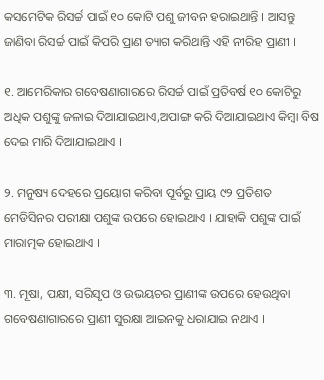କସମେଟିକ ରିସର୍ଚ୍ଚ ପାଇଁ ୧୦ କୋଟି ପଶୁ ଜୀବନ ହରାଇଥାନ୍ତି । ଆସନ୍ତୁ ଜାଣିବା ରିସର୍ଚ୍ଚ ପାଇଁ କିପରି ପ୍ରାଣ ତ୍ୟାଗ କରିଥାନ୍ତି ଏହି ନୀରିହ ପ୍ରାଣୀ ।

୧. ଆମେରିକାର ଗବେଷଣାଗାରରେ ରିସର୍ଚ୍ଚ ପାଇଁ ପ୍ରତିବର୍ଷ ୧୦ କୋଟିରୁ ଅଧିକ ପଶୁଙ୍କୁ ଜଳାଇ ଦିଆଯାଇଥାଏ,ଅପାଙ୍ଗ କରି ଦିଆଯାଇଥାଏ କିମ୍ବା ବିଷ ଦେଇ ମାରି ଦିଆଯାଇଥାଏ ।

୨. ମନୁଷ୍ୟ ଦେହରେ ପ୍ରୟୋଗ କରିବା ପୂର୍ବରୁ ପ୍ରାୟ ୯୨ ପ୍ରତିଶତ ମେଡିସିନର ପରୀକ୍ଷା ପଶୁଙ୍କ ଉପରେ ହୋଇଥାଏ । ଯାହାକି ପଶୁଙ୍କ ପାଇଁ ମାରାତ୍ମକ ହୋଇଥାଏ ।

୩. ମୂଷା, ପକ୍ଷୀ, ସରିସୃପ ଓ ଉଭୟଚର ପ୍ରାଣୀଙ୍କ ଉପରେ ହେଉଥିବା ଗବେଷଣାଗାରରେ ପ୍ରାଣୀ ସୁରକ୍ଷା ଆଇନକୁ ଧରାଯାଇ ନଥାଏ ।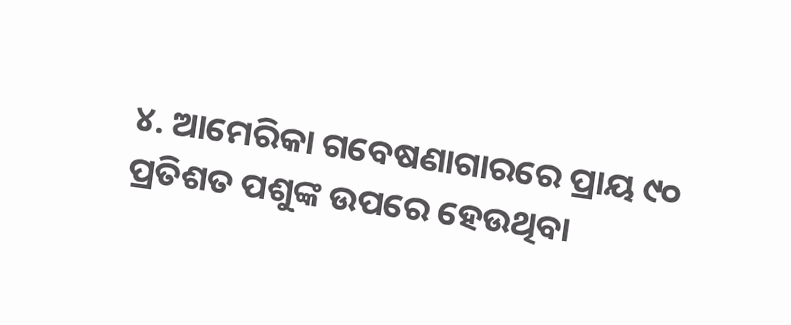୪. ଆମେରିକା ଗବେଷଣାଗାରରେ ପ୍ରାୟ ୯୦ ପ୍ରତିଶତ ପଶୁଙ୍କ ଉପରେ ହେଉଥିବା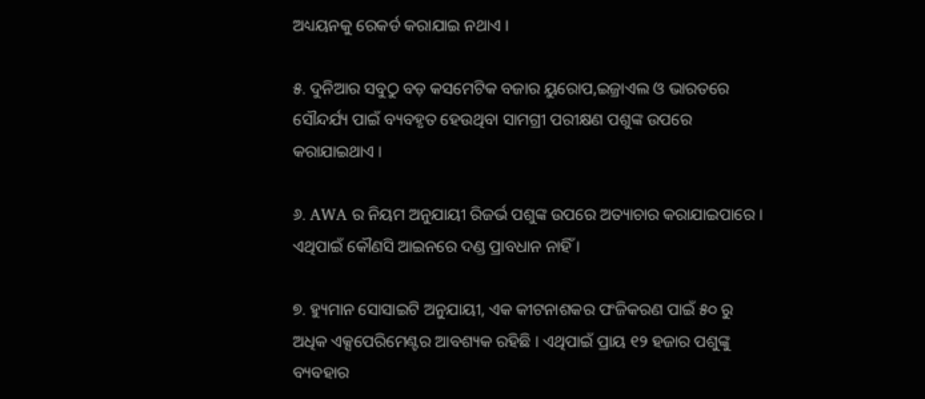ଅଧ୍ୟୟନକୁ ରେକର୍ଡ କରାଯାଇ ନଥାଏ ।

୫. ଦୁନିଆର ସବୁଠୁ ବଡ଼ କସମେଟିକ ବଜାର ୟୁରୋପ,ଇଜ୍ରାଏଲ ଓ ଭାରତରେ ସୌନ୍ଦର୍ଯ୍ୟ ପାଇଁ ବ୍ୟବହୃତ ହେଉଥିବା ସାମଗ୍ରୀ ପରୀକ୍ଷଣ ପଶୁଙ୍କ ଉପରେ କରାଯାଇଥାଏ ।

୬. AWA ର ନିୟମ ଅନୁଯାୟୀ ରିଜର୍ଭ ପଶୁଙ୍କ ଉପରେ ଅତ୍ୟାଚାର କରାଯାଇପାରେ । ଏଥିପାଇଁ କୌଣସି ଆଇନରେ ଦଣ୍ଡ ପ୍ରାବଧାନ ନାହିଁ ।

୭. ହ୍ୟୁମାନ ସୋସାଇଟି ଅନୁଯାୟୀ, ଏକ କୀଟନାଶକର ପଂଜିକରଣ ପାଇଁ ୫୦ ରୁ ଅଧିକ ଏକ୍ସପେରିମେଣ୍ଟର ଆବଶ୍ୟକ ରହିଛି । ଏଥିପାଇଁ ପ୍ରାୟ ୧୨ ହଜାର ପଶୁଙ୍କୁ ବ୍ୟବହାର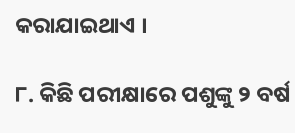କରାଯାଇଥାଏ ।

୮. କିଛି ପରୀକ୍ଷାରେ ପଶୁଙ୍କୁ ୨ ବର୍ଷ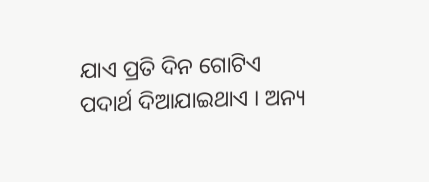ଯାଏ ପ୍ରତି ଦିନ ଗୋଟିଏ ପଦାର୍ଥ ଦିଆଯାଇଥାଏ । ଅନ୍ୟ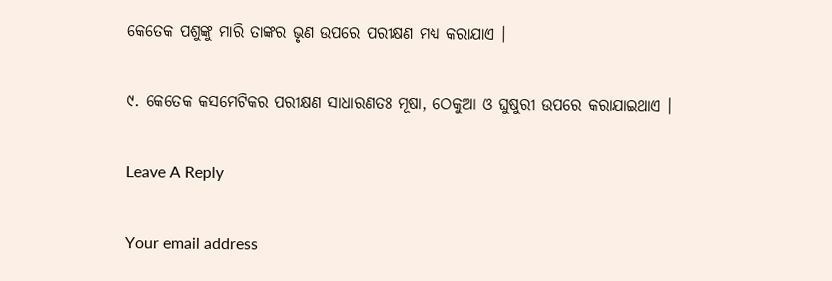କେତେକ ପଶୁଙ୍କୁ ମାରି ତାଙ୍କର ଭୃଣ ଉପରେ ପରୀକ୍ଷଣ ମଧ୍ୟ କରାଯାଏ ।

୯. କେତେକ କସମେଟିକର ପରୀକ୍ଷଣ ସାଧାରଣତଃ ମୂଷା, ଠେକୁଆ ଓ ଘୁଷୁରୀ ଉପରେ କରାଯାଇଥାଏ ।

Leave A Reply

Your email address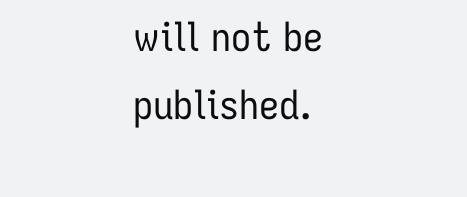will not be published.